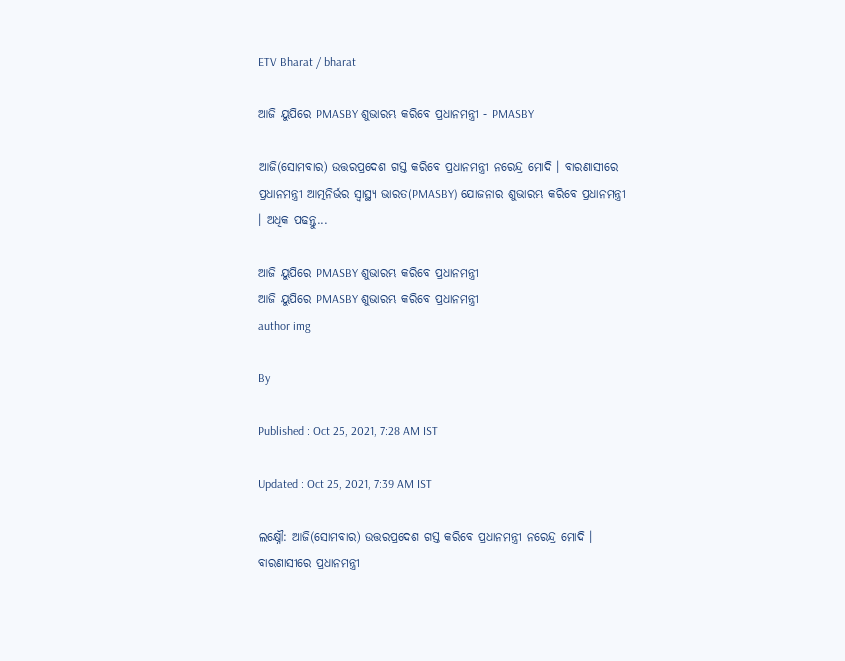ETV Bharat / bharat

ଆଜି ୟୁପିରେ PMASBY ଶୁଭାରମ୍ଭ କରିବେ ପ୍ରଧାନମନ୍ତ୍ରୀ - PMASBY

ଆଜି(ସୋମବାର) ଉତ୍ତରପ୍ରଦେଶ ଗସ୍ତ କରିବେ ପ୍ରଧାନମନ୍ତ୍ରୀ ନରେନ୍ଦ୍ର ମୋଦି । ବାରଣାସୀରେ ପ୍ରଧାନମନ୍ତ୍ରୀ ଆତ୍ମନିର୍ଭର ସ୍ବାସ୍ଥ୍ୟ ଭାରତ(PMASBY) ଯୋଜନାର ଶୁଭାରମ୍ଭ କରିବେ ପ୍ରଧାନମନ୍ତ୍ରୀ । ଅଧିକ ପଢନ୍ତୁ...

ଆଜି ୟୁପିରେ PMASBY ଶୁଭାରମ୍ଭ କରିବେ ପ୍ରଧାନମନ୍ତ୍ରୀ
ଆଜି ୟୁପିରେ PMASBY ଶୁଭାରମ୍ଭ କରିବେ ପ୍ରଧାନମନ୍ତ୍ରୀ
author img

By

Published : Oct 25, 2021, 7:28 AM IST

Updated : Oct 25, 2021, 7:39 AM IST

ଲକ୍ଷ୍ନୌ: ଆଜି(ସୋମବାର) ଉତ୍ତରପ୍ରଦେଶ ଗସ୍ତ କରିବେ ପ୍ରଧାନମନ୍ତ୍ରୀ ନରେନ୍ଦ୍ର ମୋଦି । ବାରଣାସୀରେ ପ୍ରଧାନମନ୍ତ୍ରୀ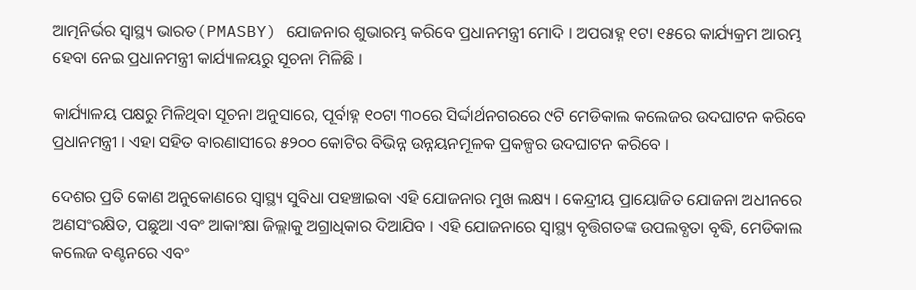ଆତ୍ମନିର୍ଭର ସ୍ବାସ୍ଥ୍ୟ ଭାରତ(PMASBY) ଯୋଜନାର ଶୁଭାରମ୍ଭ କରିବେ ପ୍ରଧାନମନ୍ତ୍ରୀ ମୋଦି । ଅପରାହ୍ନ ୧ଟା ୧୫ରେ କାର୍ଯ୍ୟକ୍ରମ ଆରମ୍ଭ ହେବା ନେଇ ପ୍ରଧାନମନ୍ତ୍ରୀ କାର୍ଯ୍ୟାଳୟରୁ ସୂଚନା ମିଳିଛି ।

କାର୍ଯ୍ୟାଳୟ ପକ୍ଷରୁ ମିଳିଥିବା ସୂଚନା ଅନୁସାରେ, ପୂର୍ବାହ୍ନ ୧୦ଟା ୩୦ରେ ସିର୍ଦ୍ଦାର୍ଥନଗରରେ ୯ଟି ମେଡିକାଲ କଲେଜର ଉଦଘାଟନ କରିବେ ପ୍ରଧାନମନ୍ତ୍ରୀ । ଏହା ସହିତ ବାରଣାସୀରେ ୫୨୦୦ କୋଟିର ବିଭିନ୍ନ ଉନ୍ନୟନମୂଳକ ପ୍ରକଳ୍ପର ଉଦଘାଟନ କରିବେ ।

ଦେଶର ପ୍ରତି କୋଣ ଅନୁକୋଣରେ ସ୍ବାସ୍ଥ୍ୟ ସୁବିଧା ପହଞ୍ଚାଇବା ଏହି ଯୋଜନାର ମୁଖ ଲକ୍ଷ୍ୟ । କେନ୍ଦ୍ରୀୟ ପ୍ରାୟୋଜିତ ଯୋଜନା ଅଧୀନରେ ଅଣସଂରକ୍ଷିତ, ପଛୁଆ ଏବଂ ଆକାଂକ୍ଷା ଜିଲ୍ଲାକୁ ଅଗ୍ରାଧିକାର ଦିଆଯିବ । ଏହି ଯୋଜନାରେ ସ୍ବାସ୍ଥ୍ୟ ବୃତ୍ତିଗତଙ୍କ ଉପଲବ୍ଧତା ବୃଦ୍ଧି, ମେଡିକାଲ କଲେଜ ବଣ୍ଟନରେ ଏବଂ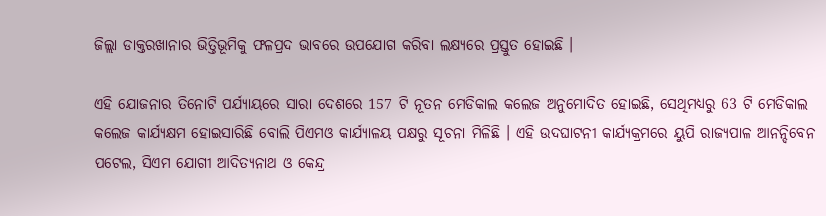ଜିଲ୍ଲା ଡାକ୍ତରଖାନାର ଭିତ୍ତିଭୂମିକୁ ଫଳପ୍ରଦ ଭାବରେ ଉପଯୋଗ କରିବା ଲକ୍ଷ୍ୟରେ ପ୍ରସ୍ତୁତ ହୋଇଛି ।

ଏହି ଯୋଜନାର ତିନୋଟି ପର୍ଯ୍ୟାୟରେ ସାରା ଦେଶରେ 157 ଟି ନୂତନ ମେଡିକାଲ କଲେଜ ଅନୁମୋଦିତ ହୋଇଛି, ସେଥିମଧ୍ୟରୁ 63 ଟି ମେଡିକାଲ କଲେଜ କାର୍ଯ୍ୟକ୍ଷମ ହୋଇସାରିଛି ବୋଲି ପିଏମଓ କାର୍ଯ୍ୟାଳୟ ପକ୍ଷରୁ ସୂଚନା ମିଳିଛି । ଏହି ଉଦଘାଟନୀ କାର୍ଯ୍ୟକ୍ରମରେ ୟୁପି ରାଜ୍ୟପାଳ ଆନନ୍ଦିବେନ ପଟେଲ, ସିଏମ ଯୋଗୀ ଆଦିତ୍ୟନାଥ ଓ କେନ୍ଦ୍ର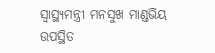ସ୍ବାସ୍ଥ୍ୟମନ୍ତ୍ରୀ ମନସୁଖ ମାଣ୍ଡଭିୟ ଉପସ୍ଥିତ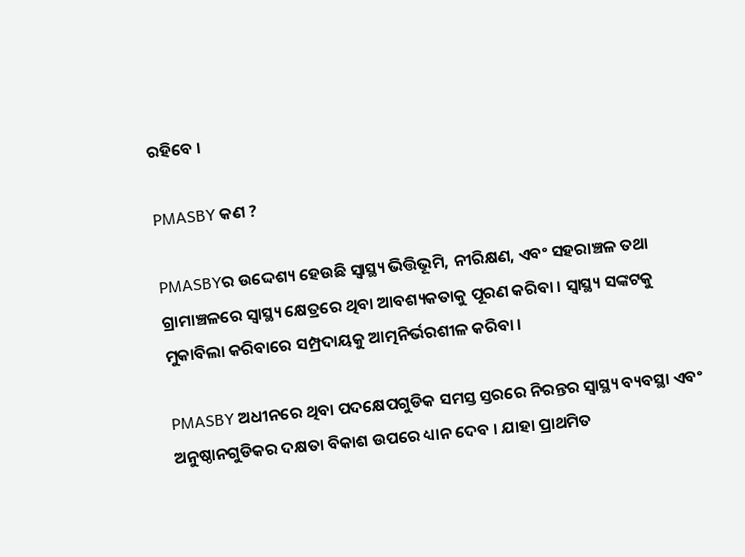ରହିବେ ।

PMASBY କଣ ?

PMASBYର ଉଦ୍ଦେଶ୍ୟ ହେଉଛି ସ୍ବାସ୍ଥ୍ୟ ଭିତ୍ତିଭୂମି, ନୀରିକ୍ଷଣ, ଏବଂ ସହରାଞ୍ଚଳ ତଥା ଗ୍ରାମାଞ୍ଚଳରେ ସ୍ବାସ୍ଥ୍ୟ କ୍ଷେତ୍ରରେ ଥିବା ଆବଶ୍ୟକତାକୁ ପୂରଣ କରିବା । ସ୍ବାସ୍ଥ୍ୟ ସଙ୍କଟକୁ ମୁକାବିଲା କରିବାରେ ସମ୍ପ୍ରଦାୟକୁ ଆତ୍ମନିର୍ଭରଶୀଳ କରିବା ।

PMASBY ଅଧୀନରେ ଥିବା ପଦକ୍ଷେପଗୁଡିକ ସମସ୍ତ ସ୍ତରରେ ନିରନ୍ତର ସ୍ବାସ୍ଥ୍ୟ ବ୍ୟବସ୍ଥା ଏବଂ ଅନୁଷ୍ଠାନଗୁଡିକର ଦକ୍ଷତା ବିକାଶ ଉପରେ ଧ୍ୟାନ ଦେବ । ଯାହା ପ୍ରାଥମିତ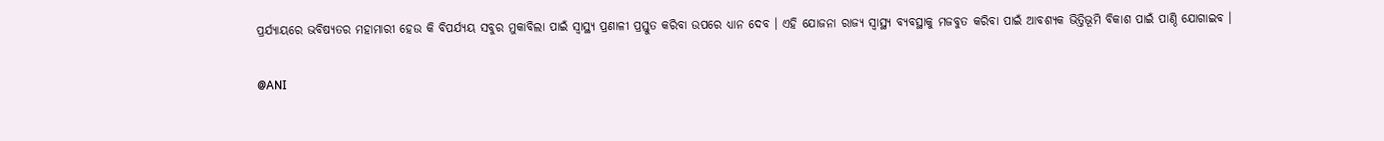ପ୍ରର୍ଯ୍ୟାୟରେ ଭବିଷ୍ୟତର ମହାମାରୀ ହେଉ କି ବିପର୍ଯ୍ୟୟ ସବୁର ମୁକାବିଲା ପାଇଁ ସ୍ବାସ୍ଥ୍ୟ ପ୍ରଣାଳୀ ପ୍ରସ୍ତୁତ କରିବା ଉପରେ ଧ୍ୟାନ ଦେବ । ଏହି ଯୋଜନା ରାଜ୍ୟ ସ୍ବାସ୍ଥ୍ୟ ବ୍ୟବସ୍ଥାକୁ ମଜବୁତ କରିବା ପାଇଁ ଆବଶ୍ୟକ ଭିତ୍ତିଭୂମି ବିକାଶ ପାଇଁ ପାଣ୍ଠି ଯୋଗାଇବ ।

@ANI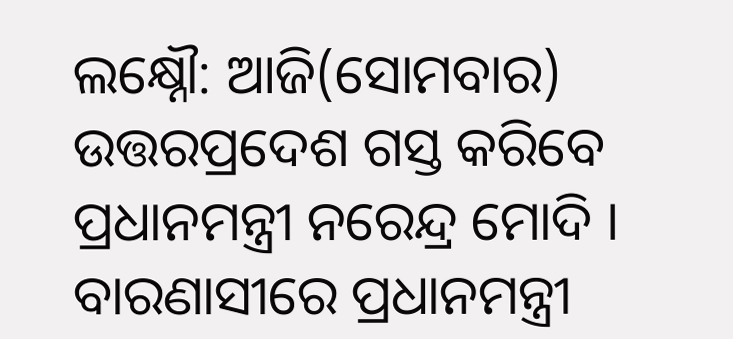ଲକ୍ଷ୍ନୌ: ଆଜି(ସୋମବାର) ଉତ୍ତରପ୍ରଦେଶ ଗସ୍ତ କରିବେ ପ୍ରଧାନମନ୍ତ୍ରୀ ନରେନ୍ଦ୍ର ମୋଦି । ବାରଣାସୀରେ ପ୍ରଧାନମନ୍ତ୍ରୀ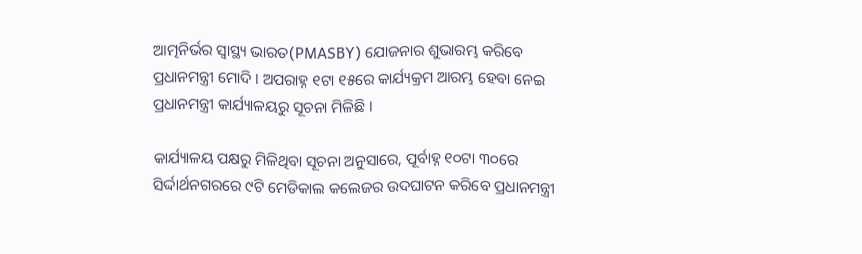ଆତ୍ମନିର୍ଭର ସ୍ବାସ୍ଥ୍ୟ ଭାରତ(PMASBY) ଯୋଜନାର ଶୁଭାରମ୍ଭ କରିବେ ପ୍ରଧାନମନ୍ତ୍ରୀ ମୋଦି । ଅପରାହ୍ନ ୧ଟା ୧୫ରେ କାର୍ଯ୍ୟକ୍ରମ ଆରମ୍ଭ ହେବା ନେଇ ପ୍ରଧାନମନ୍ତ୍ରୀ କାର୍ଯ୍ୟାଳୟରୁ ସୂଚନା ମିଳିଛି ।

କାର୍ଯ୍ୟାଳୟ ପକ୍ଷରୁ ମିଳିଥିବା ସୂଚନା ଅନୁସାରେ, ପୂର୍ବାହ୍ନ ୧୦ଟା ୩୦ରେ ସିର୍ଦ୍ଦାର୍ଥନଗରରେ ୯ଟି ମେଡିକାଲ କଲେଜର ଉଦଘାଟନ କରିବେ ପ୍ରଧାନମନ୍ତ୍ରୀ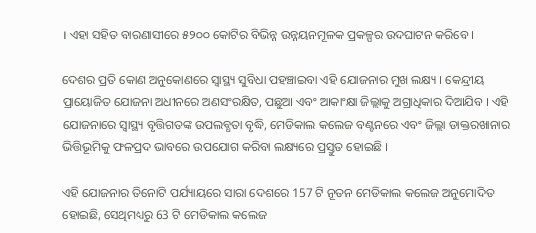। ଏହା ସହିତ ବାରଣାସୀରେ ୫୨୦୦ କୋଟିର ବିଭିନ୍ନ ଉନ୍ନୟନମୂଳକ ପ୍ରକଳ୍ପର ଉଦଘାଟନ କରିବେ ।

ଦେଶର ପ୍ରତି କୋଣ ଅନୁକୋଣରେ ସ୍ବାସ୍ଥ୍ୟ ସୁବିଧା ପହଞ୍ଚାଇବା ଏହି ଯୋଜନାର ମୁଖ ଲକ୍ଷ୍ୟ । କେନ୍ଦ୍ରୀୟ ପ୍ରାୟୋଜିତ ଯୋଜନା ଅଧୀନରେ ଅଣସଂରକ୍ଷିତ, ପଛୁଆ ଏବଂ ଆକାଂକ୍ଷା ଜିଲ୍ଲାକୁ ଅଗ୍ରାଧିକାର ଦିଆଯିବ । ଏହି ଯୋଜନାରେ ସ୍ବାସ୍ଥ୍ୟ ବୃତ୍ତିଗତଙ୍କ ଉପଲବ୍ଧତା ବୃଦ୍ଧି, ମେଡିକାଲ କଲେଜ ବଣ୍ଟନରେ ଏବଂ ଜିଲ୍ଲା ଡାକ୍ତରଖାନାର ଭିତ୍ତିଭୂମିକୁ ଫଳପ୍ରଦ ଭାବରେ ଉପଯୋଗ କରିବା ଲକ୍ଷ୍ୟରେ ପ୍ରସ୍ତୁତ ହୋଇଛି ।

ଏହି ଯୋଜନାର ତିନୋଟି ପର୍ଯ୍ୟାୟରେ ସାରା ଦେଶରେ 157 ଟି ନୂତନ ମେଡିକାଲ କଲେଜ ଅନୁମୋଦିତ ହୋଇଛି, ସେଥିମଧ୍ୟରୁ 63 ଟି ମେଡିକାଲ କଲେଜ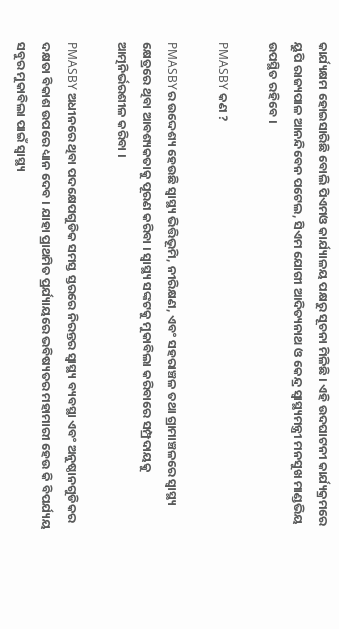କାର୍ଯ୍ୟକ୍ଷମ ହୋଇସାରିଛି ବୋଲି ପିଏମଓ କାର୍ଯ୍ୟାଳୟ ପକ୍ଷରୁ ସୂଚନା ମିଳିଛି । ଏହି ଉଦଘାଟନୀ କାର୍ଯ୍ୟକ୍ରମରେ ୟୁପି ରାଜ୍ୟପାଳ ଆନନ୍ଦିବେନ ପଟେଲ, ସିଏମ ଯୋଗୀ ଆଦିତ୍ୟନାଥ ଓ କେନ୍ଦ୍ର ସ୍ବାସ୍ଥ୍ୟମନ୍ତ୍ରୀ ମନସୁଖ ମାଣ୍ଡଭିୟ ଉପସ୍ଥିତ ରହିବେ ।

PMASBY କଣ ?

PMASBYର ଉଦ୍ଦେଶ୍ୟ ହେଉଛି ସ୍ବାସ୍ଥ୍ୟ ଭିତ୍ତିଭୂମି, ନୀରିକ୍ଷଣ, ଏବଂ ସହରାଞ୍ଚଳ ତଥା ଗ୍ରାମାଞ୍ଚଳରେ ସ୍ବାସ୍ଥ୍ୟ କ୍ଷେତ୍ରରେ ଥିବା ଆବଶ୍ୟକତାକୁ ପୂରଣ କରିବା । ସ୍ବାସ୍ଥ୍ୟ ସଙ୍କଟକୁ ମୁକାବିଲା କରିବାରେ ସମ୍ପ୍ରଦାୟକୁ ଆତ୍ମନିର୍ଭରଶୀଳ କରିବା ।

PMASBY ଅଧୀନରେ ଥିବା ପଦକ୍ଷେପଗୁଡିକ ସମସ୍ତ ସ୍ତରରେ ନିରନ୍ତର ସ୍ବାସ୍ଥ୍ୟ ବ୍ୟବସ୍ଥା ଏବଂ ଅନୁଷ୍ଠାନଗୁଡିକର ଦକ୍ଷତା ବିକାଶ ଉପରେ ଧ୍ୟାନ ଦେବ । ଯାହା ପ୍ରାଥମିତ ପ୍ରର୍ଯ୍ୟାୟରେ ଭବିଷ୍ୟତର ମହାମାରୀ ହେଉ କି ବିପର୍ଯ୍ୟୟ ସବୁର ମୁକାବିଲା ପାଇଁ ସ୍ବାସ୍ଥ୍ୟ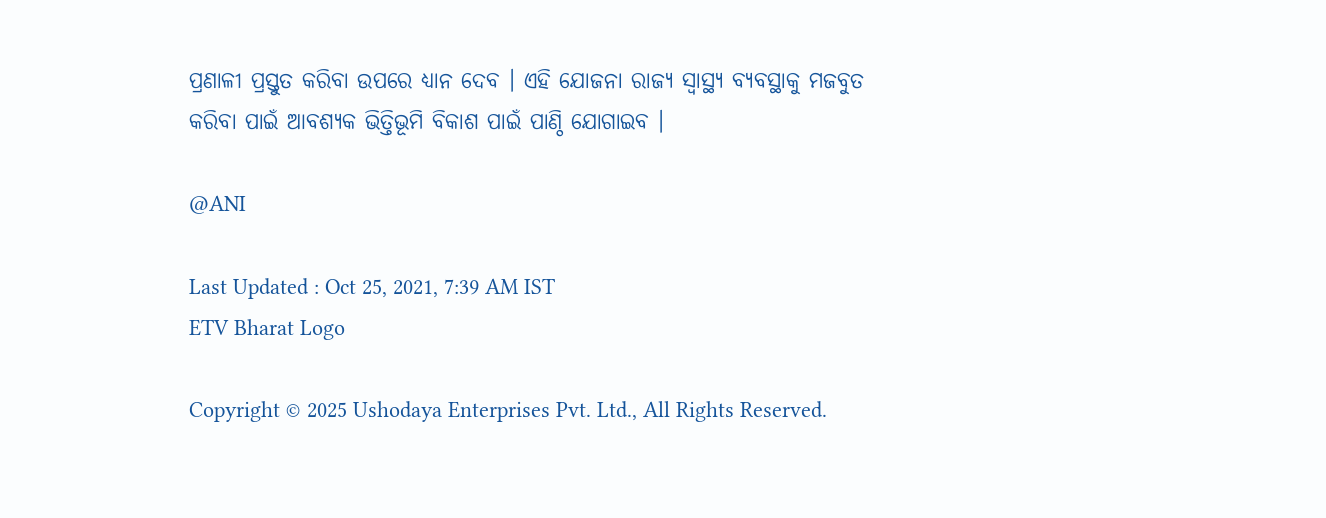ପ୍ରଣାଳୀ ପ୍ରସ୍ତୁତ କରିବା ଉପରେ ଧ୍ୟାନ ଦେବ । ଏହି ଯୋଜନା ରାଜ୍ୟ ସ୍ବାସ୍ଥ୍ୟ ବ୍ୟବସ୍ଥାକୁ ମଜବୁତ କରିବା ପାଇଁ ଆବଶ୍ୟକ ଭିତ୍ତିଭୂମି ବିକାଶ ପାଇଁ ପାଣ୍ଠି ଯୋଗାଇବ ।

@ANI

Last Updated : Oct 25, 2021, 7:39 AM IST
ETV Bharat Logo

Copyright © 2025 Ushodaya Enterprises Pvt. Ltd., All Rights Reserved.